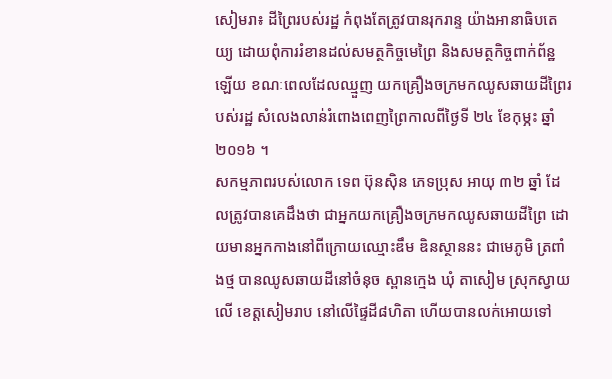សៀមរា៖ ដីព្រៃរបស់រដ្ឋ កំពុងតែត្រូវបានរុករាន្ទ យ៉ាងអានាធិបតេយ្យ ដោយពុំការរំខានដល់សមត្ថកិច្ចមេព្រៃ និងសមត្ថកិច្ចពាក់ព័ន្ឋឡើយ ខណៈពេលដែលឈ្មួញ យកគ្រឿងចក្រមកឈូសឆាយដីព្រៃរបស់រដ្ឋ សំលេងលាន់រំពោងពេញព្រៃកាលពីថ្ងៃទី ២៤ ខែកុម្ភះ ឆ្នាំ ២០១៦ ។
សកម្មភាពរបស់លោក ទេព ប៊ុនស៊ិន ភេទប្រុស អាយុ ៣២ ឆ្នាំ ដែលត្រូវបានគេដឹងថា ជាអ្នកយកគ្រឿងចក្រមកឈូសឆាយដីព្រៃ ដោយមានអ្នកកាងនៅពីក្រោយឈ្មោះឌឹម ឌិនស្ថាននះ ជាមេភូមិ ត្រពាំងថ្ម បានឈូសឆាយដីនៅចំនុច ស្ពានក្មេង ឃុំ តាសៀម ស្រុកស្វាយលើ ខេត្តសៀមរាប នៅលើផ្ទៃដី៨ហិតា ហើយបានលក់អោយទៅ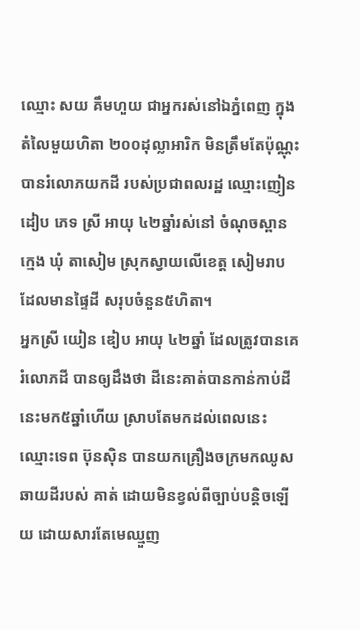ឈ្មោះ សយ គឹមហួយ ជាអ្នករស់នៅឯភ្នំពេញ ក្នុងតំលៃមួយហិតា ២០០ដុល្លាអារិក មិនត្រឹមតែប៉ុណ្ណុះបានរំលោភយកដី របស់ប្រជាពលរដ្ឋ ឈ្មោះញៀន ដៀប ភេទ ស្រី អាយុ ៤២ឆ្នាំរស់នៅ ចំណុចស្ពាន ក្មេង ឃុំ តាសៀម ស្រុកស្វាយលើខេត្ត សៀមរាប ដែលមានផ្ទៃដី សរុបចំនួន៥ហិតា។
អ្នកស្រី យៀន ឌៀប អាយុ ៤២ឆ្នាំ ដែលត្រូវបានគេរំលោភដី បានឲ្យដឹងថា ដីនេះគាត់បានកាន់កាប់ដីនេះមក៥ឆ្នាំហើយ ស្រាបតែមកដល់ពេលនេះ ឈ្មោះទេព ប៊ុនស៊ិន បានយកគ្រឿងចក្រមកឈូសឆាយដីរបស់ គាត់ ដោយមិនខ្វល់ពីច្បាប់បន្តិចឡើយ ដោយសារតែមេឈ្មួញ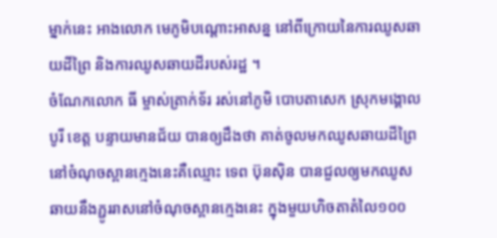ម្នាក់នេះ អាងលោក មេភូមិបណ្តោះអាសន្ន នៅពីក្រោយនៃការឈូសឆាយដីព្រៃ និងការឈូសឆាយដីរបស់រដ្ឋ ។
ចំណែកលោក ធី ម្ចាស់ត្រាក់ទ័រ រស់នៅភូមិ បោបតាសេក ស្រុកមង្គោលបូរី ខេត្ត បន្ទាយមានជ័យ បានឲ្យដឹងថា គាត់ចូលមកឈូសឆាយដីព្រៃ នៅចំណុចស្ពានក្មេងនេះគឺឈ្មោះ ទេព ប៊ុនស៊ិន បានជួលឲ្យមកឈូសឆាយនឹងភ្ជូររាសនៅចំណុចស្ពានក្មេងនេះ ក្នុងមួយហិចតាតំលៃ១០០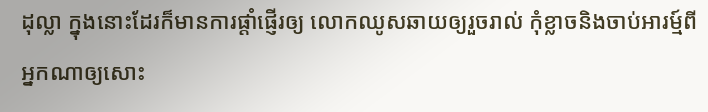ដុល្លា ក្នុងនោះដែរក៏មានការផ្តាំផ្ញើរឲ្យ លោកឈូសឆាយឲ្យរួចរាល់ កុំខ្លាចនិងចាប់អារម្ម៍ពីអ្នកណាឲ្យសោះ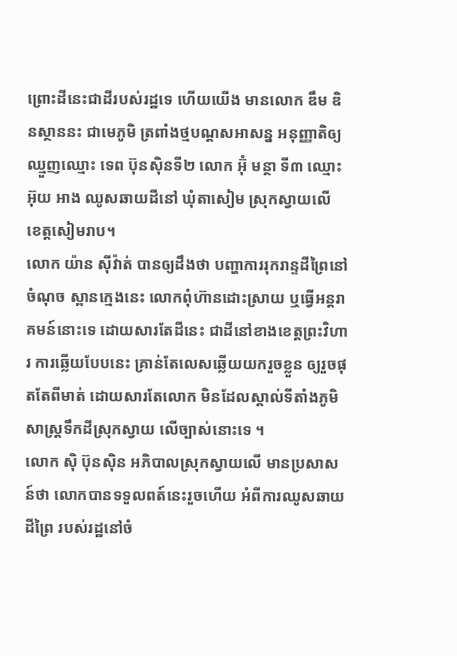ព្រោះដីនេះជាដីរបស់រដ្ឋទេ ហើយយើង មានលោក ឌឹម ឌិនស្ថាននះ ជាមេភូមិ ត្រពាំងថ្មបណ្តសអាសន្ន អនុញ្ញាតិឲ្យឈ្មួញឈ្មោះ ទេព ប៊ុនស៊ិនទី២ លោក អ៊ុំ មន្ថា ទី៣ ឈ្មោះ អ៊ុយ អាង ឈូសឆាយដីនៅ ឃុំតាសៀម ស្រុកស្វាយលើ ខេត្តសៀមរាប។
លោក យ៉ាន ស៊ីវ៉ាត់ បានឲ្យដឹងថា បញ្ហាការរុករាន្ទដីព្រៃនៅចំណុច ស្ពានក្មេងនេះ លោកពុំហ៊ានដោះស្រាយ ឬធ្វើអន្តរាគមន៍នោះទេ ដោយសារតែដីនេះ ជាដីនៅខាងខេត្តព្រះវិហារ ការឆ្លើយបែបនេះ គ្រាន់តែលេសឆ្លើយយករួចខ្លួន ឲ្យរួចផុតតែពីមាត់ ដោយសារតែលោក មិនដែលស្គាល់ទីតាំងភូមិសាស្ត្រទឹកដីស្រុកស្វាយ លើច្បាស់នោះទេ ។
លោក ស៊ិ ប៊ុនស៊ិន អភិបាលស្រុកស្វាយលើ មានប្រសាសន៍ថា លោកបានទទួលពត៍នេះរួចហើយ អំពីការឈូសឆាយដីព្រៃ របស់រដ្ឋនៅចំ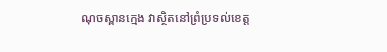ណុចស្ពានក្មេង វាស្ថិតនៅព្រំប្រទល់ខេត្ត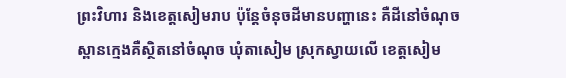ព្រះវិហារ និងខេត្តសៀមរាប ប៉ុន្តែចំនុចដីមានបញ្ហានេះ គឺដីនៅចំណុចស្ពានក្មេងគឺស្ថិតនៅចំណុច ឃុំតាសៀម ស្រុកស្វាយលើ ខេត្តសៀម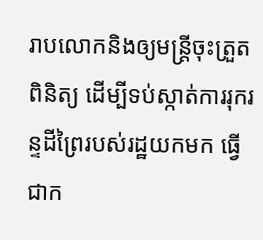រាបលោកនិងឲ្យមន្ត្រីចុះត្រួតពិនិត្យ ដើម្បីទប់ស្កាត់ការរុករន្ទដីព្រៃរបស់រដ្ឋយកមក ធ្វើជាក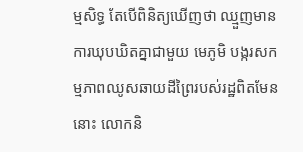ម្មសិទ្ធ តែបើពិនិត្យឃើញថា ឈ្មួញមានការឃុបឃិតគ្នាជាមួយ មេភូមិ បង្ករសកម្មភាពឈូសឆាយដីព្រៃរបស់រដ្ឋពិតមែននោះ លោកនិ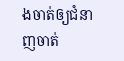ងចាត់ឲ្យជំនាញចាត់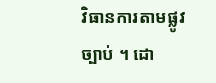វិធានការតាមផ្លូវច្បាប់ ។ ដោ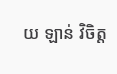យ ឡាន់ វិចិត្ត